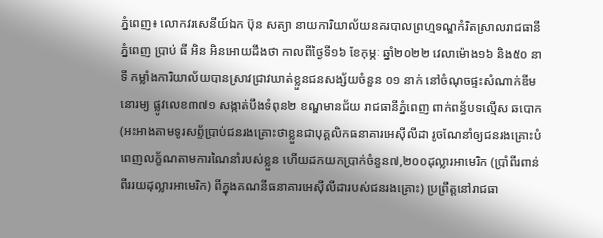ភ្នំពេញ៖ លោកវរសេនីយ៍ឯក ប៊ុន សត្យា នាយការិយាល័យនគរបាលព្រហ្មទណ្ឌកំរិតស្រាលរាជធានីភ្នំពេញ ប្រាប់ ធី អិន អិនអោយដឹងថា កាលពីថ្ងៃទី១៦ ខែកុម្ភៈ ឆ្នាំ២០២២ វេលាម៉ោង១៦ និង៥០ នាទី កម្លាំងការិយាល័យបានស្រាវជ្រាវឃាត់ខ្លួនជនសង្ស័យចំនួន ០១ នាក់ នៅចំណុចផ្ទះសំណាក់ឌីមនោរម្យ ផ្លូវលេខ៣៧១ សង្កាត់បឹងទំពុន២ ខណ្ឌមានជ័យ រាជធានីភ្នំពេញ ពាក់ពន្ធ័បទល្មើស ឆបោក (អះអាងតាមទូរសព្ទ័ប្រាប់ជនរងគ្រោះថាខ្លួនជាបុគ្គលិកធនាគារអេស៊ីលីដា រូចណែនាំឲ្យជនរងគ្រោះបំពេញលក្ខ័ណតាមការណៃនាំរបស់ខ្លួន ហើយដកយកប្រាក់ចំនួន៧,២០០ដុល្លារអាមេរិក (ប្រាំពីរពាន់ពីររយដុល្លារអាមេរិក) ពីក្នុងគណនីធនាគារអេស៊ីលីដារបស់ជនរងគ្រោះ) ប្រព្រឹត្តនៅរាជធា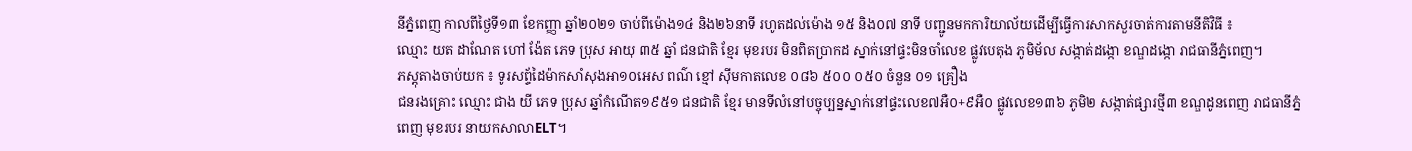នីភ្នំពេញ កាលពីថ្ងៃទី១៣ ខែកញ្ញា ឆ្នាំ២០២១ ចាប់ពីម៉ោង១៤ និង២៦នាទី រហូតដល់ម៉ោង ១៥ និង០៧ នាទី បញ្ជូនមកការិយាល័យដើម្បីធ្វើការសាកសួរចាត់ការតាមនីតិវិធី ៖
ឈ្មោះ យត ដាណែត ហៅ ង៉ែត ភេទ ប្រុស អាយុ ៣៥ ឆ្នាំ ជនជាតិ ខ្មែរ មុខរបរ មិនពិតប្រាកដ ស្នាក់នៅផ្ទះមិនចាំលេខ ផ្លូវបេតុង ភូមិម័ល សង្កាត់ដង្កោ ខណ្ឌដង្កោ រាជធានីភ្នំពេញ។
ភស្តុតាងចាប់យក ៖ ទូរសព្ទ័ដៃម៉ាកសាំសុងអា១០អេស ពណ៌ ខ្មៅ ស៊ីមកាតលេខ ០៨៦ ៥០០ ០៥០ ចំនួន ០១ គ្រឿង
ជនរងគ្រោះ ឈ្មោះ ជាង យី ភេទ ប្រុស ឆ្នាំកំណើត១៩៥១ ជនជាតិ ខ្មែរ មានទីលំនៅបច្ចុប្បន្នស្នាក់នៅផ្ទះលេខ៧អឺ០+៩អឺ០ ផ្លូវលេខ១៣៦ ភូមិ២ សង្កាត់ផ្សារថ្មី៣ ខណ្ឌដូនពេញ រាជធានីភ្នំពេញ មុខរបរ នាយកសាលាELT។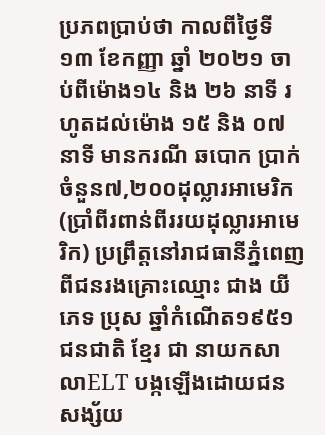ប្រភពប្រាប់ថា កាលពីថ្ងៃទី១៣ ខែកញ្ញា ឆ្នាំ ២០២១ ចាប់ពីម៉ោង១៤ និង ២៦ នាទី រហូតដល់ម៉ោង ១៥ និង ០៧ នាទី មានករណី ឆបោក ប្រាក់ចំនួន៧,២០០ដុល្លារអាមេរិក(ប្រាំពីរពាន់ពីររយដុល្លារអាមេរិក) ប្រព្រឹត្តនៅរាជធានីភ្នំពេញ ពីជនរងគ្រោះឈ្មោះ ជាង យី ភេទ ប្រុស ឆ្នាំកំណើត១៩៥១ ជនជាតិ ខ្មែរ ជា នាយកសាលាELT បង្កឡើងដោយជនសង្ស័យ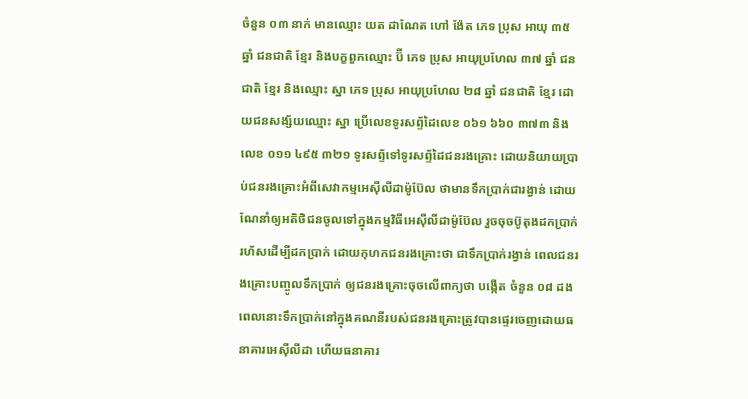ចំនួន ០៣ នាក់ មានឈ្មោះ យត ដាណែត ហៅ ង៉ែត ភេទ ប្រុស អាយុ ៣៥ ឆ្នាំ ជនជាតិ ខ្មែរ និងបក្ខពួកឈ្មោះ ប៊ី ភេទ ប្រុស អាយុប្រហែល ៣៧ ឆ្នាំ ជនជាតិ ខ្មែរ និងឈ្មោះ ស្នា ភេទ ប្រុស អាយុប្រហែល ២៨ ឆ្នាំ ជនជាតិ ខ្មែរ ដោយជនសង្ស័យឈ្មោះ ស្នា ប្រើលេខទូរសព្ទ័ដៃលេខ ០៦១ ៦៦០ ៣៧៣ និងលេខ ០១១ ៤៩៥ ៣២១ ទូរសព្ទ័ទៅទូរសព្ទ័ដៃជនរងគ្រោះ ដោយនិយាយប្រាប់ជនរងគ្រោះអំពីសេវាកម្មអេស៊ីលីដាម៉ូប៊ែល ថាមានទឹកប្រាក់ជារង្វាន់ ដោយណែនាំឲ្យអតិថិជនចូលទៅក្នុងកម្មវិធីអេស៊ីលីដាម៉ូប៊ែល រួចចុចប៊ូតុងដកប្រាក់រហ័សដើម្បីដកប្រាក់ ដោយកុហកជនរងគ្រោះថា ជាទឹកប្រាក់រង្វាន់ ពេលជនរងគ្រោះបញ្ចូលទឹកប្រាក់ ឲ្យជនរងគ្រោះចុចលើពាក្យថា បង្កើត ចំនួន ០៨ ដង ពេលនោះទឹកប្រាក់នៅក្នុងគណនីរបស់ជនរងគ្រោះត្រូវបានផ្ទេរចេញដោយធនាគារអេស៊ីលីដា ហើយធនាគារ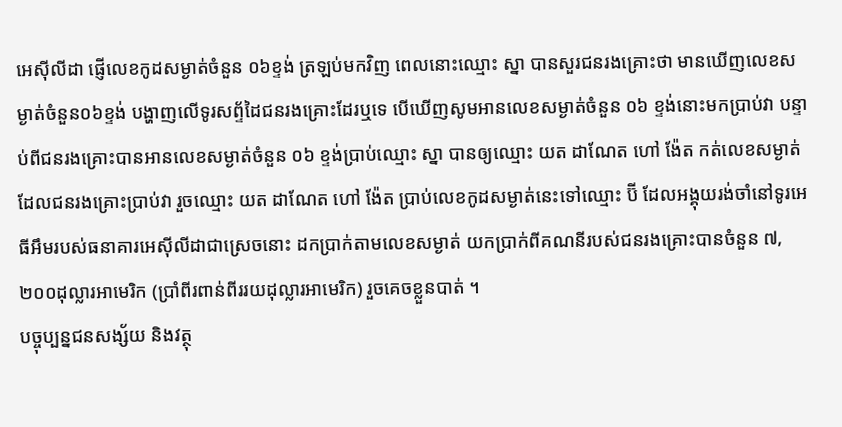អេស៊ីលីដា ផ្ញើលេខកូដសម្ងាត់ចំនួន ០៦ខ្ទង់ ត្រឡប់មកវិញ ពេលនោះឈ្មោះ ស្នា បានសួរជនរងគ្រោះថា មានឃើញលេខសម្ងាត់ចំនួន០៦ខ្ទង់ បង្ហាញលើទូរសព្ទ័ដៃជនរងគ្រោះដែរឬទេ បើឃើញសូមអានលេខសម្ងាត់ចំនួន ០៦ ខ្ទង់នោះមកប្រាប់វា បន្ទាប់ពីជនរងគ្រោះបានអានលេខសម្ងាត់ចំនួន ០៦ ខ្ទង់ប្រាប់ឈ្មោះ ស្នា បានឲ្យឈ្មោះ យត ដាណែត ហៅ ង៉ែត កត់លេខសម្ងាត់ដែលជនរងគ្រោះប្រាប់វា រួចឈ្មោះ យត ដាណែត ហៅ ង៉ែត ប្រាប់លេខកូដសម្ងាត់នេះទៅឈ្មោះ ប៊ី ដែលអង្គុយរង់ចាំនៅទូរអេធីអឹមរបស់ធនាគារអេស៊ីលីដាជាស្រេចនោះ ដកប្រាក់តាមលេខសម្ងាត់ យកប្រាក់ពីគណនីរបស់ជនរងគ្រោះបានចំនួន ៧,២០០ដុល្លារអាមេរិក (ប្រាំពីរពាន់ពីររយដុល្លារអាមេរិក) រួចគេចខ្លួនបាត់ ។
បច្ចុប្បន្នជនសង្ស័យ និងវត្ថុ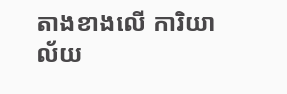តាងខាងលើ ការិយាល័យ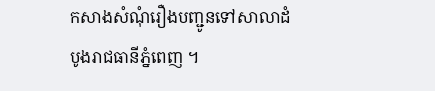កសាងសំណុំរឿងបញ្ជូនទៅសាលាដំបូងរាជធានីភ្នំពេញ ។